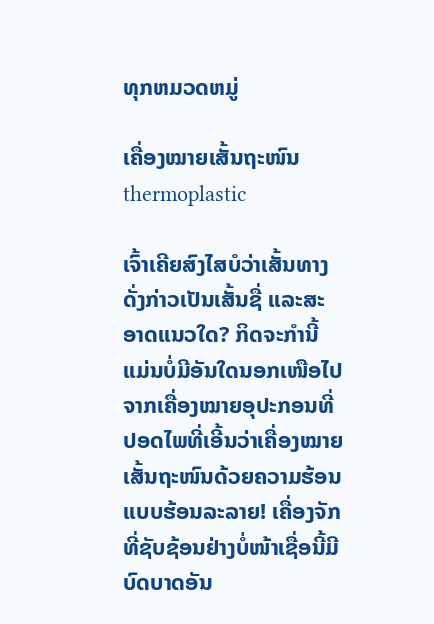ທຸກຫມວດຫມູ່

ເຄື່ອງໝາຍເສັ້ນຖະໜົນ thermoplastic

ເຈົ້າເຄີຍສົງໄສບໍວ່າເສັ້ນທາງດັ່ງກ່າວເປັນເສັ້ນຊື່ ແລະສະອາດແນວໃດ? ກິດຈະກຳນີ້ແມ່ນບໍ່ມີອັນໃດນອກເໜືອໄປຈາກເຄື່ອງໝາຍອຸປະກອນທີ່ປອດໄພທີ່ເອີ້ນວ່າເຄື່ອງໝາຍເສັ້ນຖະໜົນດ້ວຍຄວາມຮ້ອນແບບຮ້ອນລະລາຍ! ເຄື່ອງຈັກທີ່ຊັບຊ້ອນຢ່າງບໍ່ໜ້າເຊື່ອນີ້ມີບົດບາດອັນ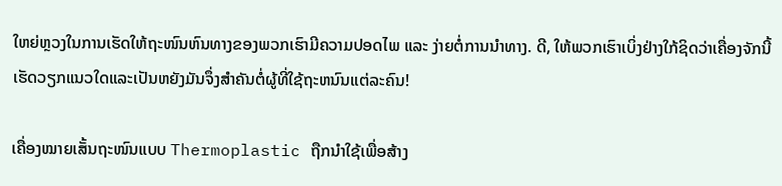ໃຫຍ່ຫຼວງໃນການເຮັດໃຫ້ຖະໜົນຫົນທາງຂອງພວກເຮົາມີຄວາມປອດໄພ ແລະ ງ່າຍຕໍ່ການນຳທາງ. ດີ, ໃຫ້ພວກເຮົາເບິ່ງຢ່າງໃກ້ຊິດວ່າເຄື່ອງຈັກນີ້ເຮັດວຽກແນວໃດແລະເປັນຫຍັງມັນຈຶ່ງສໍາຄັນຕໍ່ຜູ້ທີ່ໃຊ້ຖະຫນົນແຕ່ລະຄົນ!

ເຄື່ອງໝາຍເສັ້ນຖະໜົນແບບ Thermoplastic ຖືກນຳໃຊ້ເພື່ອສ້າງ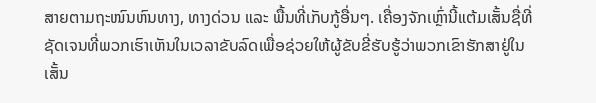ສາຍຕາມຖະໜົນຫົນທາງ, ທາງດ່ວນ ແລະ ພື້ນທີ່ເກັບກູ້ອື່ນໆ. ເຄື່ອງຈັກເຫຼົ່ານີ້ແຕ້ມເສັ້ນຊື່ທີ່ຊັດເຈນທີ່ພວກເຮົາເຫັນໃນເວລາຂັບລົດເພື່ອຊ່ວຍໃຫ້ຜູ້ຂັບຂີ່ຮັບຮູ້ວ່າພວກເຂົາຮັກສາຢູ່ໃນເສັ້ນ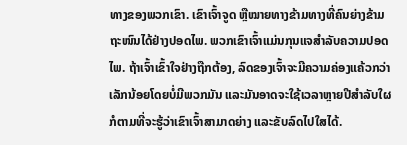ທາງຂອງພວກເຂົາ. ເຂົາເຈົ້າຈູດ ຫຼືໝາຍທາງຂ້າມທາງທີ່ຄົນຍ່າງຂ້າມຖະໜົນໄດ້ຢ່າງປອດໄພ. ພວກເຂົາເຈົ້າແມ່ນກຸນແຈສໍາລັບຄວາມປອດໄພ. ຖ້າເຈົ້າເຂົ້າໃຈຢ່າງຖືກຕ້ອງ, ລົດຂອງເຈົ້າຈະມີຄວາມຄ່ອງແຄ້ວກວ່າເລັກນ້ອຍໂດຍບໍ່ມີພວກມັນ ແລະມັນອາດຈະໃຊ້ເວລາຫຼາຍປີສຳລັບໃຜກໍຕາມທີ່ຈະຮູ້ວ່າເຂົາເຈົ້າສາມາດຍ່າງ ແລະຂັບລົດໄປໃສໄດ້.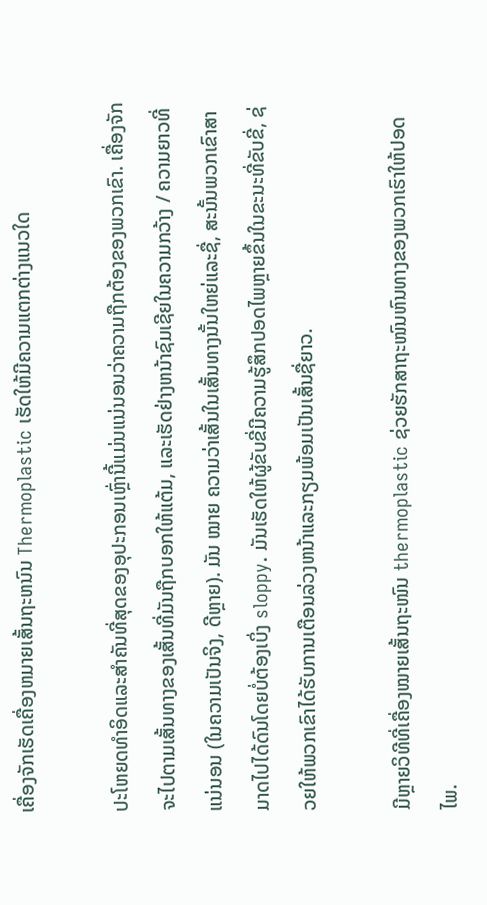ເຄື່ອງຈັກເຮັດເຄື່ອງຫມາຍເສັ້ນຖະຫນົນ Thermoplastic ເຮັດໃຫ້ມີຄວາມແຕກຕ່າງແນວໃດ

ປະໂຫຍດທໍາອິດແລະສໍາຄັນທີ່ສຸດຂອງອຸປະກອນເຫຼົ່ານີ້ແມ່ນແນ່ນອນວ່າຄວາມຖືກຕ້ອງຂອງພວກເຂົາ. ເຄື່ອງຈັກຈະໄປຕາມເສັ້ນທາງຂອງເສັ້ນທີ່ມັນຖືກບອກໃຫ້ແຕ້ມ, ແລະເຮັດຢ່າງຫນ້າຊົມເຊີຍໃນຄວາມກວ້າງ / ຄວາມຍາວທີ່ແນ່ນອນ (ໃນຄວາມເປັນຈິງ, ດີຫຼາຍ). ມັນ ໝາຍ ຄວາມວ່າເສັ້ນໃນເສັ້ນທາງນັ້ນໃຫຍ່ແລະຊື່, ສະນັ້ນພວກເຂົາສາມາດໄປໄດ້ດົນໂດຍບໍ່ຕ້ອງເບິ່ງ sloppy. ມັນເຮັດໃຫ້ຜູ້ຂັບຂີ່ມີຄວາມຮູ້ສຶກປອດໄພຫຼາຍຂຶ້ນໃນຂະນະທີ່ຂັບຂີ່, ຊ່ວຍໃຫ້ພວກເຂົາໄດ້ຮັບການເຕືອນລ່ວງຫນ້າແລະກຽມພ້ອມເປັນເສັ້ນຊື່ຍາວ.

ມີຫຼາຍວິທີທີ່ເຄື່ອງໝາຍເສັ້ນຖະໜົນ thermoplastic ຊ່ວຍຮັກສາຖະໜົນຫົນທາງຂອງພວກເຮົາໃຫ້ປອດໄພ.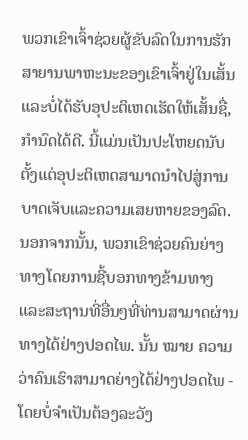ພວກເຂົາເຈົ້າຊ່ວຍຜູ້ຂັບລົດໃນການຮັກສາຍານພາຫະນະຂອງເຂົາເຈົ້າຢູ່ໃນເສັ້ນແລະບໍ່ໄດ້ຮັບອຸປະຕິເຫດເຮັດໃຫ້ເສັ້ນຊື່, ກໍານົດໄດ້ດີ. ນີ້ແມ່ນເປັນປະໂຫຍດນັບຕັ້ງແຕ່ອຸປະຕິເຫດສາມາດນໍາໄປສູ່ການບາດເຈັບແລະຄວາມເສຍຫາຍຂອງລົດ. ນອກຈາກນັ້ນ, ພວກເຂົາຊ່ວຍຄົນຍ່າງທາງໂດຍການຊີ້ບອກທາງຂ້າມທາງແລະສະຖານທີ່ອື່ນໆທີ່ທ່ານສາມາດຜ່ານທາງໄດ້ຢ່າງປອດໄພ. ນັ້ນ ໝາຍ ຄວາມວ່າຄົນເຮົາສາມາດຍ່າງໄດ້ຢ່າງປອດໄພ - ໂດຍບໍ່ຈໍາເປັນຕ້ອງລະວັງ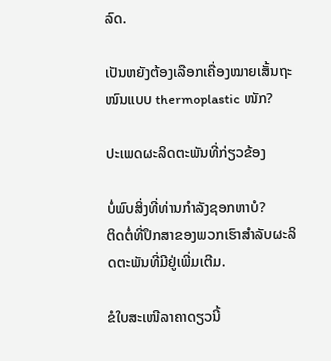ລົດ.

ເປັນຫຍັງຕ້ອງເລືອກເຄື່ອງໝາຍເສັ້ນຖະໜົນແບບ thermoplastic ໜັກ?

ປະເພດຜະລິດຕະພັນທີ່ກ່ຽວຂ້ອງ

ບໍ່ພົບສິ່ງທີ່ທ່ານກໍາລັງຊອກຫາບໍ?
ຕິດຕໍ່ທີ່ປຶກສາຂອງພວກເຮົາສໍາລັບຜະລິດຕະພັນທີ່ມີຢູ່ເພີ່ມເຕີມ.

ຂໍໃບສະເໜີລາຄາດຽວນີ້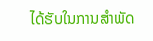ໄດ້ຮັບໃນການສໍາພັດ